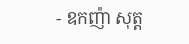- ឧកញ៉ា សុត្ត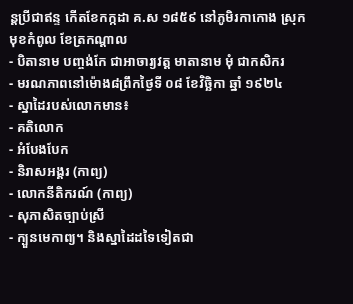ន្តប្រីជាឥន្ទ កើតខែកក្កដា គ.ស ១៨៥៩ នៅភូមិរកាកោង ស្រុកមុខកំពូល ខែត្រកណ្តាល
- បិតានាម បញ្ចង់កែ ជាអាចារ្យវត្ត មាតានាម មុំ ជាកសិករ
- មរណភាពនៅម៉ោង៨ព្រឹកថ្ងៃទី ០៨ ខែវិច្ឆិកា ឆ្នាំ ១៩២៤
- ស្នាដៃរបស់លោកមាន៖
- គតិលោក
- អំបែងបែក
- និរាសអង្គរ (កាព្យ)
- លោកនីតិករណ៍ (កាព្យ)
- សុភាសិតច្បាប់ស្រី
- ក្បួនមេកាព្យ។ និងស្នាដៃដទៃទៀតជា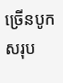ច្រើនបូកសរុប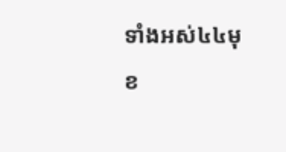ទាំងអស់៤៤មុខ